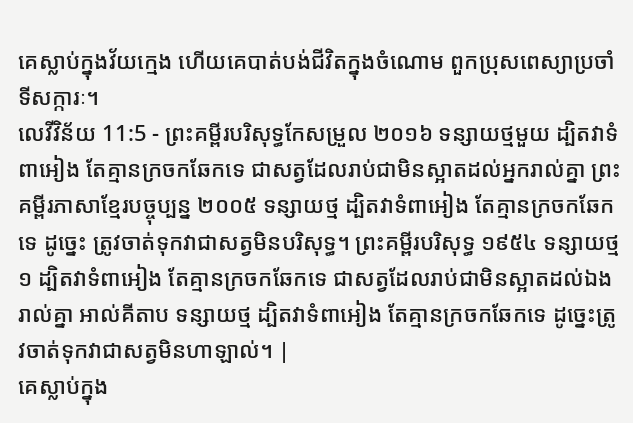គេស្លាប់ក្នុងវ័យក្មេង ហើយគេបាត់បង់ជីវិតក្នុងចំណោម ពួកប្រុសពេស្យាប្រចាំទីសក្ការៈ។
លេវីវិន័យ 11:5 - ព្រះគម្ពីរបរិសុទ្ធកែសម្រួល ២០១៦ ទន្សាយថ្មមួយ ដ្បិតវាទំពាអៀង តែគ្មានក្រចកឆែកទេ ជាសត្វដែលរាប់ជាមិនស្អាតដល់អ្នករាល់គ្នា ព្រះគម្ពីរភាសាខ្មែរបច្ចុប្បន្ន ២០០៥ ទន្សាយថ្ម ដ្បិតវាទំពាអៀង តែគ្មានក្រចកឆែកទេ ដូច្នេះ ត្រូវចាត់ទុកវាជាសត្វមិនបរិសុទ្ធ។ ព្រះគម្ពីរបរិសុទ្ធ ១៩៥៤ ទន្សាយថ្ម១ ដ្បិតវាទំពាអៀង តែគ្មានក្រចកឆែកទេ ជាសត្វដែលរាប់ជាមិនស្អាតដល់ឯងរាល់គ្នា អាល់គីតាប ទន្សាយថ្ម ដ្បិតវាទំពាអៀង តែគ្មានក្រចកឆែកទេ ដូច្នេះត្រូវចាត់ទុកវាជាសត្វមិនហាឡាល់។ |
គេស្លាប់ក្នុង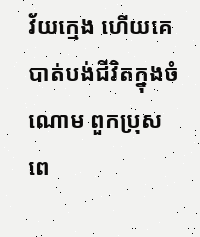វ័យក្មេង ហើយគេបាត់បង់ជីវិតក្នុងចំណោម ពួកប្រុសពេ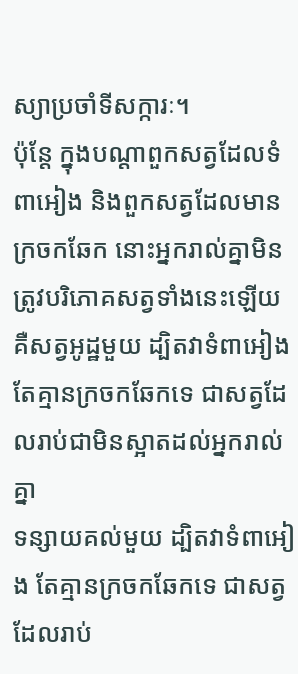ស្យាប្រចាំទីសក្ការៈ។
ប៉ុន្តែ ក្នុងបណ្ដាពួកសត្វដែលទំពាអៀង និងពួកសត្វដែលមានក្រចកឆែក នោះអ្នករាល់គ្នាមិនត្រូវបរិភោគសត្វទាំងនេះឡើយ គឺសត្វអូដ្ឋមួយ ដ្បិតវាទំពាអៀង តែគ្មានក្រចកឆែកទេ ជាសត្វដែលរាប់ជាមិនស្អាតដល់អ្នករាល់គ្នា
ទន្សាយគល់មួយ ដ្បិតវាទំពាអៀង តែគ្មានក្រចកឆែកទេ ជាសត្វដែលរាប់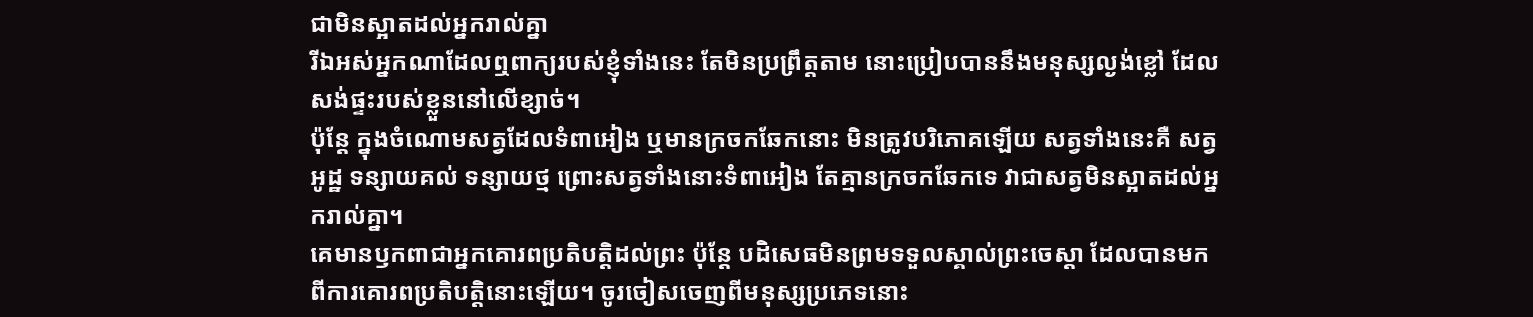ជាមិនស្អាតដល់អ្នករាល់គ្នា
រីឯអស់អ្នកណាដែលឮពាក្យរបស់ខ្ញុំទាំងនេះ តែមិនប្រព្រឹត្តតាម នោះប្រៀបបាននឹងមនុស្សល្ងង់ខ្លៅ ដែលសង់ផ្ទះរបស់ខ្លួននៅលើខ្សាច់។
ប៉ុន្តែ ក្នុងចំណោមសត្វដែលទំពាអៀង ឬមានក្រចកឆែកនោះ មិនត្រូវបរិភោគឡើយ សត្វទាំងនេះគឺ សត្វអូដ្ឋ ទន្សាយគល់ ទន្សាយថ្ម ព្រោះសត្វទាំងនោះទំពាអៀង តែគ្មានក្រចកឆែកទេ វាជាសត្វមិនស្អាតដល់អ្នករាល់គ្នា។
គេមានឫកពាជាអ្នកគោរពប្រតិបត្តិដល់ព្រះ ប៉ុន្តែ បដិសេធមិនព្រមទទួលស្គាល់ព្រះចេស្តា ដែលបានមកពីការគោរពប្រតិបត្តិនោះឡើយ។ ចូរចៀសចេញពីមនុស្សប្រភេទនោះ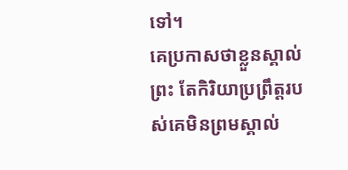ទៅ។
គេប្រកាសថាខ្លួនស្គាល់ព្រះ តែកិរិយាប្រព្រឹត្តរបស់គេមិនព្រមស្គាល់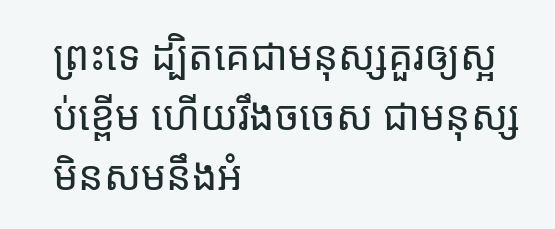ព្រះទេ ដ្បិតគេជាមនុស្សគួរឲ្យស្អប់ខ្ពើម ហើយរឹងចចេស ជាមនុស្សមិនសមនឹងអំ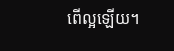ពើល្អឡើយ។